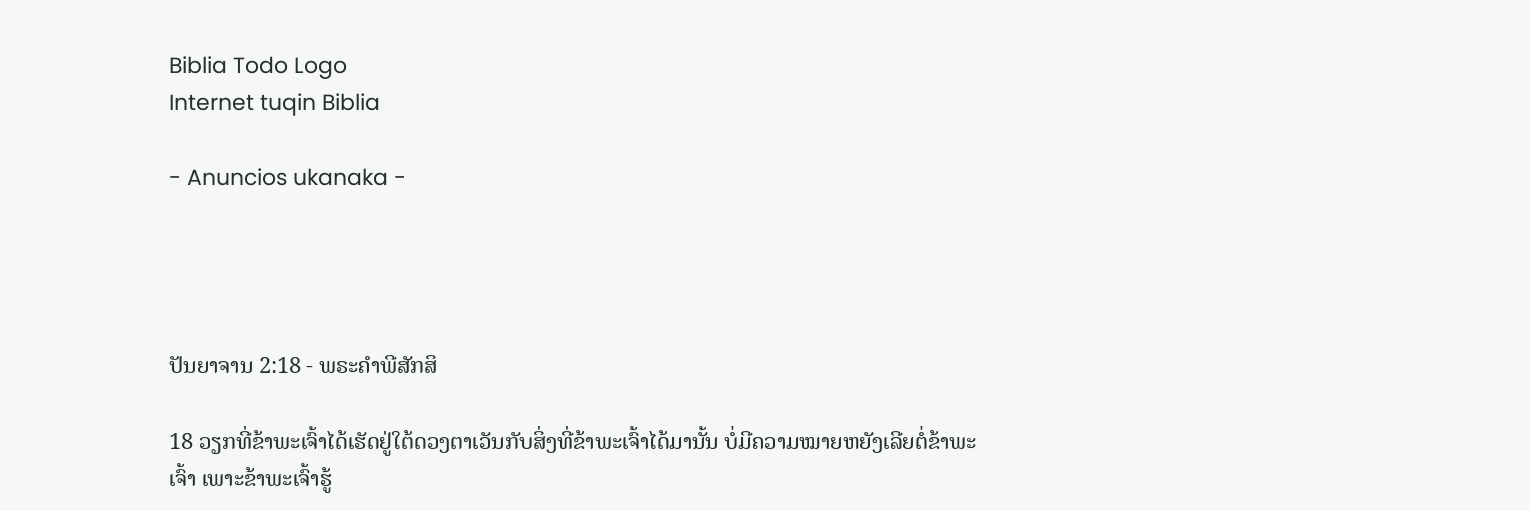Biblia Todo Logo
Internet tuqin Biblia

- Anuncios ukanaka -




ປັນຍາຈານ 2:18 - ພຣະຄຳພີສັກສິ

18 ວຽກທີ່ຂ້າພະເຈົ້າໄດ້ເຮັດຢູ່ໃຕ້ດວງຕາເວັນກັບສິ່ງທີ່ຂ້າພະເຈົ້າໄດ້ມານັ້ນ ບໍ່ມີຄວາມໝາຍຫຍັງເລີຍຕໍ່ຂ້າພະເຈົ້າ ເພາະຂ້າພະເຈົ້າຮູ້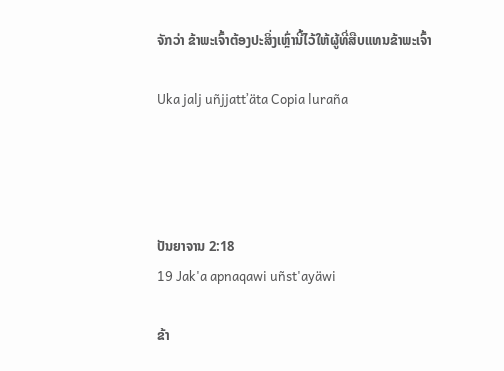ຈັກວ່າ ຂ້າພະເຈົ້າຕ້ອງປະສິ່ງເຫຼົ່ານີ້ໄວ້ໃຫ້ຜູ້ທີ່ສືບແທນຂ້າພະເຈົ້າ

Uka jalj uñjjattʼäta Copia luraña




ປັນຍາຈານ 2:18
19 Jak'a apnaqawi uñst'ayäwi

ຂ້າ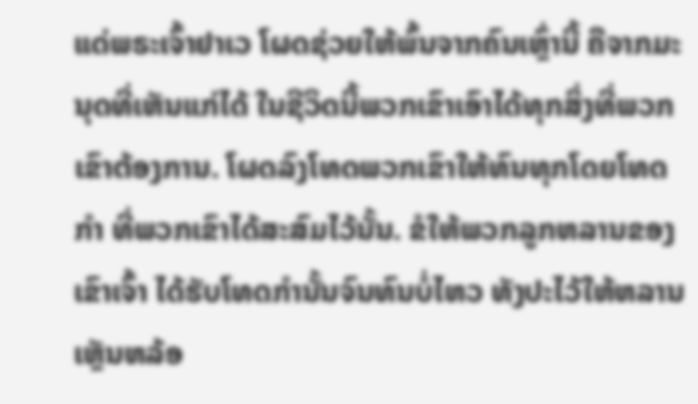ແດ່ພຣະເຈົ້າຢາເວ ໂຜດຊ່ວຍໃຫ້ພົ້ນຈາກຄົນເຫຼົ່ານີ້ ຄືຈາກມະນຸດທີ່ເຫັນແກ່ໄດ້ ໃນຊີວິດນີ້ພວກເຂົາເອົາໄດ້ທຸກສິ່ງທີ່ພວກເຂົາຕ້ອງການ. ໂຜດລົງໂທດພວກເຂົາໃຫ້ທົນທຸກໂດຍໂທດກຳ ທີ່ພວກເຂົາໄດ້ສະສົມໄວ້ນັ້ນ. ຂໍໃຫ້ພວກລູກຫລານຂອງເຂົາເຈົ້າ ໄດ້ຮັບໂທດກຳນັ້ນຈົນທົນບໍ່ໄຫວ ທັງປະໄວ້ໃຫ້ຫລານເຫຼັນຫລ້ອ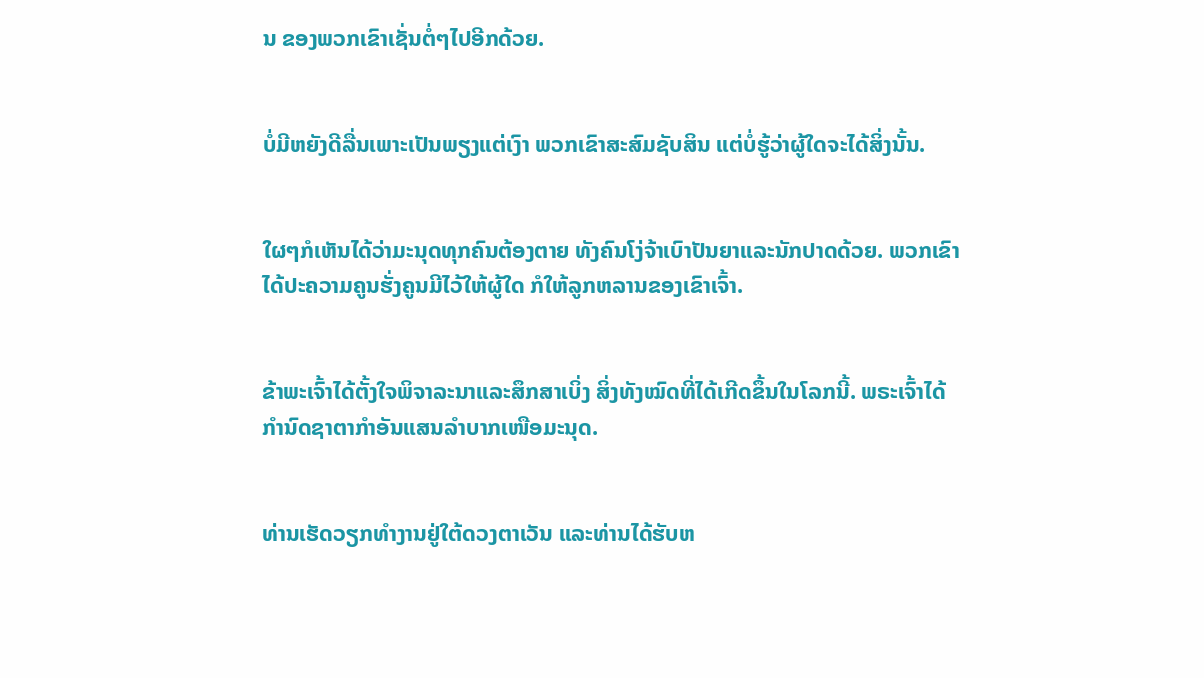ນ ຂອງພວກເຂົາເຊັ່ນຕໍ່ໆໄປອີກດ້ວຍ.


ບໍ່ມີຫຍັງດີລື່ນເພາະເປັນພຽງແຕ່ເງົາ ພວກເຂົາສະສົມຊັບສິນ ແຕ່ບໍ່ຮູ້ວ່າຜູ້ໃດຈະໄດ້ສິ່ງນັ້ນ.


ໃຜໆກໍເຫັນໄດ້ວ່າມະນຸດທຸກຄົນຕ້ອງຕາຍ ທັງຄົນໂງ່ຈ້າເບົາປັນຍາແລະນັກປາດດ້ວຍ. ພວກເຂົາໄດ້ປະຄວາມຄູນຮັ່ງຄູນມີໄວ້ໃຫ້ຜູ້ໃດ ກໍໃຫ້ລູກຫລານຂອງເຂົາເຈົ້າ.


ຂ້າພະເຈົ້າໄດ້ຕັ້ງໃຈພິຈາລະນາແລະສຶກສາເບິ່ງ ສິ່ງທັງໝົດທີ່ໄດ້ເກີດຂຶ້ນໃນໂລກນີ້. ພຣະເຈົ້າໄດ້ກຳນົດຊາຕາກຳອັນແສນລຳບາກເໜືອມະນຸດ.


ທ່ານເຮັດວຽກທຳງານຢູ່ໃຕ້ດວງຕາເວັນ ແລະທ່ານໄດ້ຮັບຫ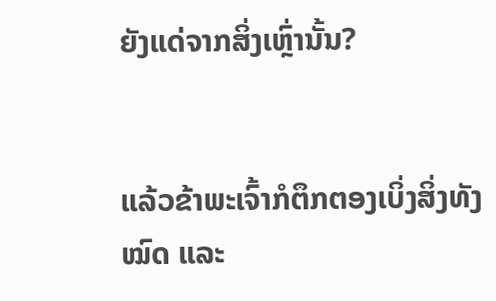ຍັງແດ່ຈາກສິ່ງເຫຼົ່ານັ້ນ?


ແລ້ວຂ້າພະເຈົ້າກໍຕຶກຕອງເບິ່ງສິ່ງທັງໝົດ ແລະ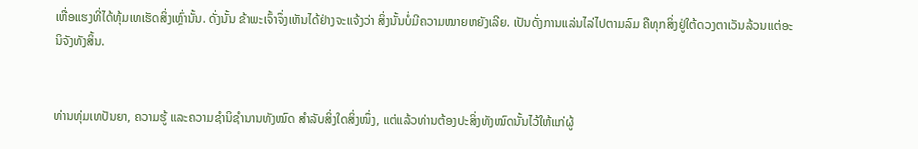ເຫື່ອແຮງທີ່ໄດ້ທຸ້ມເທເຮັດສິ່ງເຫຼົ່ານັ້ນ. ດັ່ງນັ້ນ ຂ້າພະເຈົ້າຈຶ່ງເຫັນໄດ້ຢ່າງຈະແຈ້ງວ່າ ສິ່ງນັ້ນບໍ່ມີຄວາມໝາຍຫຍັງເລີຍ. ເປັນດັ່ງການແລ່ນໄລ່ໄປຕາມລົມ ຄືທຸກສິ່ງຢູ່ໃຕ້ດວງຕາເວັນລ້ວນແຕ່ອະນິຈັງທັງສິ້ນ.


ທ່ານທຸ່ມເທປັນຍາ, ຄວາມຮູ້ ແລະຄວາມຊຳນິຊຳນານທັງໝົດ ສຳລັບສິ່ງໃດສິ່ງໜຶ່ງ, ແຕ່ແລ້ວທ່ານຕ້ອງປະສິ່ງທັງໝົດນັ້ນໄວ້ໃຫ້ແກ່ຜູ້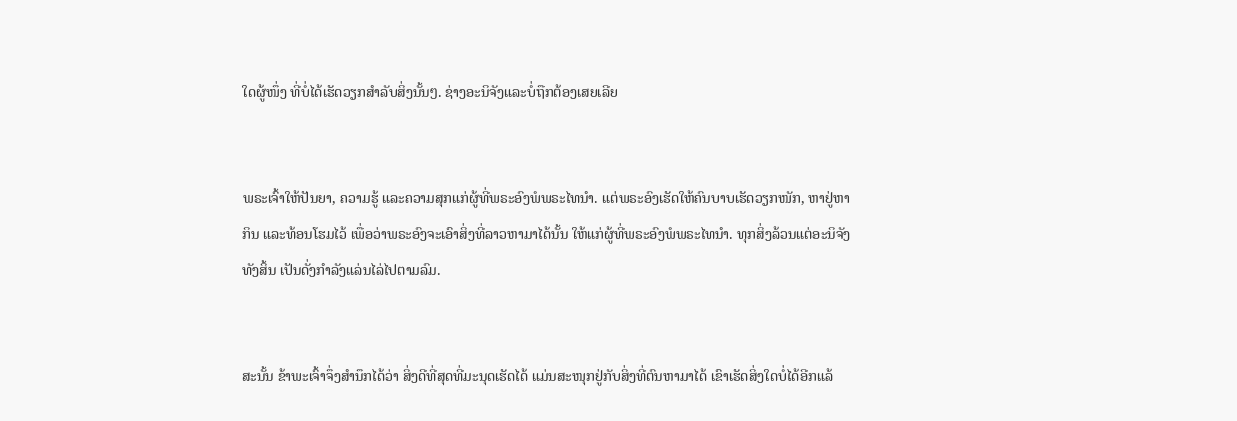ໃດຜູ້ໜຶ່ງ ທີ່ບໍ່ໄດ້ເຮັດວຽກສຳລັບສິ່ງນັ້ນໆ. ຊ່າງອະນິຈັງແລະບໍ່ຖືກຕ້ອງເສຍເລີຍ


ພຣະເຈົ້າໃຫ້ປັນຍາ, ຄວາມຮູ້ ແລະຄວາມສຸກແກ່ຜູ້ທີ່ພຣະອົງພໍພຣະໄທນຳ. ແຕ່ພຣະອົງເຮັດໃຫ້ຄົນບາບເຮັດວຽກໜັກ, ຫາຢູ່ຫາກິນ ແລະທ້ອນໂຮມໄວ້ ເພື່ອວ່າພຣະອົງຈະເອົາສິ່ງທີ່ລາວຫາມາໄດ້ນັ້ນ ໃຫ້ແກ່ຜູ້ທີ່ພຣະອົງພໍພຣະໄທນຳ. ທຸກສິ່ງລ້ວນແຕ່ອະນິຈັງທັງສິ້ນ ເປັນດັ່ງກຳລັງແລ່ນໄລ່ໄປຕາມລົມ.


ສະນັ້ນ ຂ້າພະເຈົ້າຈຶ່ງສຳນຶກໄດ້ວ່າ ສິ່ງດີທີ່ສຸດທີ່ມະນຸດເຮັດໄດ້ ແມ່ນສະໜຸກຢູ່ກັບສິ່ງທີ່ຕົນຫາມາໄດ້ ເຂົາເຮັດສິ່ງໃດບໍ່ໄດ້ອີກແລ້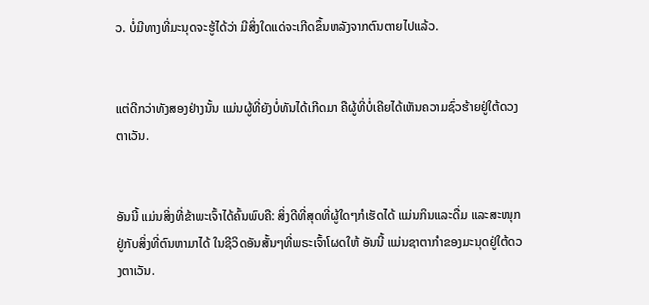ວ. ບໍ່ມີທາງທີ່ມະນຸດຈະຮູ້ໄດ້ວ່າ ມີສິ່ງໃດແດ່ຈະເກີດຂຶ້ນຫລັງຈາກຕົນຕາຍໄປແລ້ວ.


ແຕ່ດີກວ່າທັງສອງຢ່າງນັ້ນ ແມ່ນຜູ້ທີ່ຍັງບໍ່ທັນໄດ້ເກີດມາ ຄືຜູ້ທີ່ບໍ່ເຄີຍໄດ້ເຫັນຄວາມຊົ່ວຮ້າຍຢູ່ໃຕ້ດວງຕາເວັນ.


ອັນນີ້ ແມ່ນສິ່ງທີ່ຂ້າພະເຈົ້າໄດ້ຄົ້ນພົບຄື: ສິ່ງດີທີ່ສຸດທີ່ຜູ້ໃດໆກໍເຮັດໄດ້ ແມ່ນກິນແລະດື່ມ ແລະສະໜຸກຢູ່ກັບສິ່ງທີ່ຕົນຫາມາໄດ້ ໃນຊີວິດອັນສັ້ນໆທີ່ພຣະເຈົ້າໂຜດໃຫ້ ອັນນີ້ ແມ່ນຊາຕາກຳຂອງມະນຸດຢູ່ໃຕ້ດວງຕາເວັນ.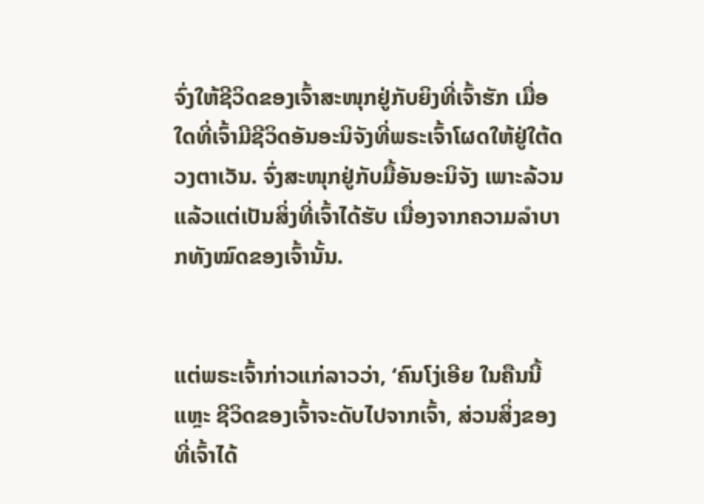ຈົ່ງໃຫ້ຊີວິດຂອງເຈົ້າສະໜຸກຢູ່ກັບຍິງທີ່ເຈົ້າຮັກ ເມື່ອໃດທີ່ເຈົ້າມີຊີວິດອັນອະນິຈັງທີ່ພຣະເຈົ້າໂຜດໃຫ້ຢູ່ໃຕ້ດວງຕາເວັນ. ຈົ່ງສະໜຸກຢູ່ກັບມື້ອັນອະນິຈັງ ເພາະລ້ວນແລ້ວແຕ່ເປັນສິ່ງທີ່ເຈົ້າໄດ້ຮັບ ເນື່ອງຈາກຄວາມລຳບາກທັງໝົດຂອງເຈົ້ານັ້ນ.


ແຕ່ພຣະເຈົ້າກ່າວແກ່ລາວວ່າ, ‘ຄົນໂງ່ເອີຍ ໃນຄືນນີ້ແຫຼະ ຊີວິດຂອງເຈົ້າຈະດັບໄປຈາກເຈົ້າ, ສ່ວນສິ່ງຂອງທີ່ເຈົ້າໄດ້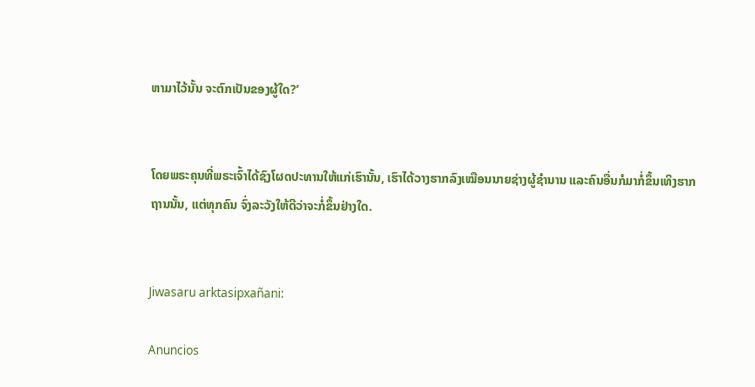ຫາມາໄວ້ນັ້ນ ຈະຕົກເປັນຂອງຜູ້ໃດ?’


ໂດຍພຣະຄຸນທີ່ພຣະເຈົ້າໄດ້ຊົງໂຜດປະທານໃຫ້ແກ່ເຮົານັ້ນ, ເຮົາໄດ້ວາງຮາກລົງເໝືອນນາຍຊ່າງຜູ້ຊຳນານ ແລະຄົນອື່ນກໍມາກໍ່ຂຶ້ນເທິງຮາກຖານນັ້ນ, ແຕ່ທຸກຄົນ ຈົ່ງລະວັງໃຫ້ດີວ່າຈະກໍ່ຂຶ້ນຢ່າງໃດ.


Jiwasaru arktasipxañani:

Anuncios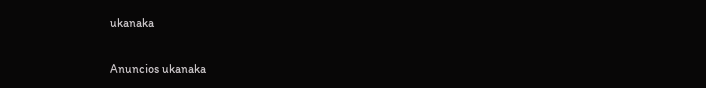ukanaka


Anuncios ukanaka